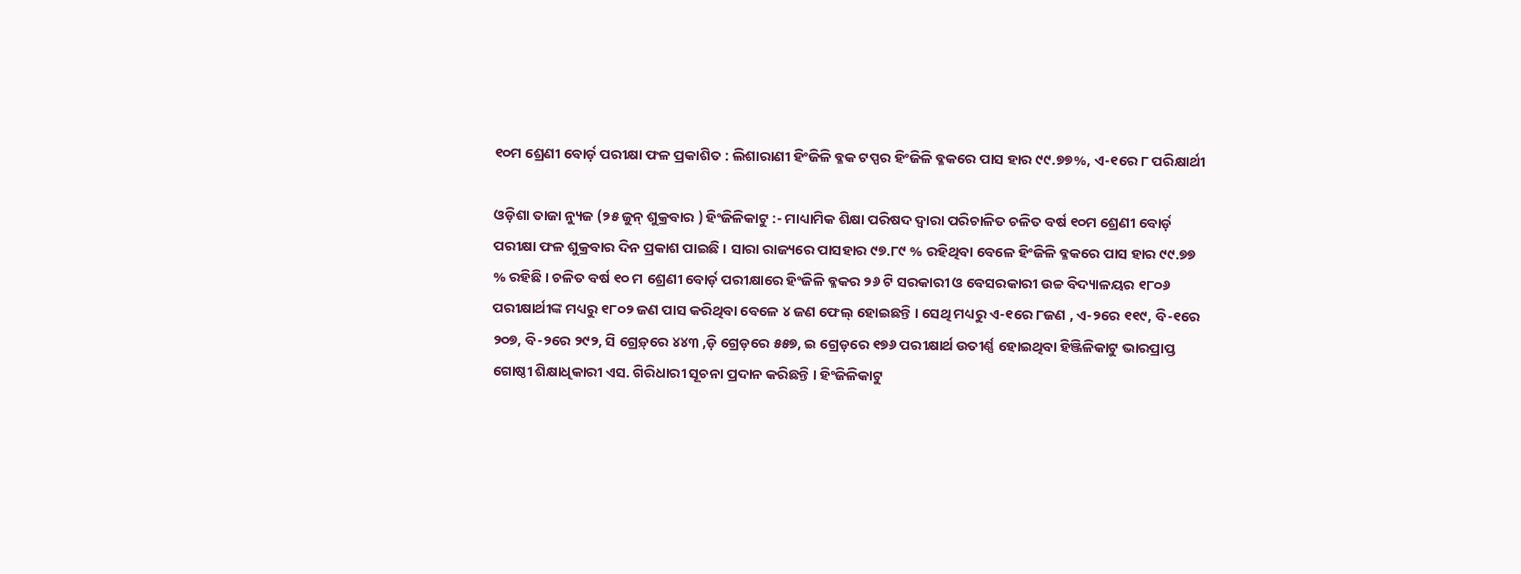୧୦ମ ଶ୍ରେଣୀ ବୋର୍ଡ଼ ପରୀକ୍ଷା ଫଳ ପ୍ରକାଶିତ : ଲିଶାରାଣୀ ହିଂଜିଳି ବ୍ଳକ ଟପ୍ପର ହିଂଜିଳି ବ୍ଳକରେ ପାସ ହାର ୯୯.୭୭%, ଏ-୧ରେ ୮ ପରିକ୍ଷାର୍ଥୀ

ଓଡ଼ିଶା ତାଜା ନ୍ୟୁଜ (୨୫ ଜୁନ୍‌ ଶୁକ୍ରବାର ) ହିଂଜିଳିକାଟୁ :- ମାଧ୍ୟାମିକ ଶିକ୍ଷା ପରିଷଦ ଦ୍ୱାରା ପରିଚାଳିତ ଚଳିତ ବର୍ଷ ୧୦ମ ଶ୍ରେଣୀ ବୋର୍ଡ଼ ପରୀକ୍ଷା ଫଳ ଶୁକ୍ରବାର ଦିନ ପ୍ରକାଶ ପାଇଛି । ସାରା ରାଜ୍ୟରେ ପାସହାର ୯୭.୮୯ % ରହିଥିବା ବେଳେ ହିଂଜିଳି ବ୍ଳକରେ ପାସ ହାର ୯୯.୭୭ % ରହିଛି । ଚଳିତ ବର୍ଷ ୧୦ ମ ଶ୍ରେଣୀ ବୋର୍ଡ଼ ପରୀକ୍ଷାରେ ହିଂଜିଳି ବ୍ଳକର ୨୬ ଟି ସରକାରୀ ଓ ବେସରକାରୀ ଉଚ୍ଚ ବିଦ୍ୟାଳୟର ୧୮୦୬ ପରୀକ୍ଷାର୍ଥୀଙ୍କ ମଧ୍ୟରୁ ୧୮୦୨ ଜଣ ପାସ କରିଥିବା ବେଳେ ୪ ଜଣ ଫେଲ୍ ହୋଇଛନ୍ତି । ସେଥି ମଧ୍ୟରୁ ଏ-୧ରେ ୮ଜଣ , ଏ-୨ରେ ୧୧୯, ବି-୧ରେ ୨୦୭, ବି-୨ରେ ୨୯୨, ସି ଗ୍ରେଡ଼୍‌ରେ ୪୪୩ ,ଡ଼ି ଗ୍ରେଡ଼ରେ ୫୫୭, ଇ ଗ୍ରେଡ଼ରେ ୧୭୬ ପରୀକ୍ଷାର୍ଥ ଉତୀର୍ଣ୍ଣ ହୋଇଥିବା ହିଞ୍ଜିଳିକାଟୁ ଭାରପ୍ରାପ୍ତ ଗୋଷ୍ଠୀ ଶିକ୍ଷାଧିକାରୀ ଏସ. ଗିରିଧାରୀ ସୂଚନା ପ୍ରଦାନ କରିଛନ୍ତି । ହିଂଜିଳିକାଟୁ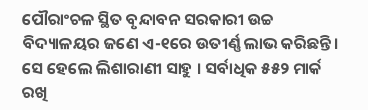ପୌରାଂଚଳ ସ୍ଥିତ ବୃନ୍ଦାବନ ସରକାରୀ ଉଚ୍ଚ ବିଦ୍ୟାଳୟର ଜଣେ ଏ-୧ରେ ଉତୀର୍ଣ୍ଣ ଲାଭ କରିଛନ୍ତି । ସେ ହେଲେ ଲିଶାରାଣୀ ସାହୁ । ସର୍ବାଧିକ ୫୫୨ ମାର୍କ ରଖି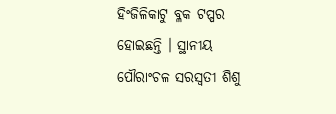ହିଂଜିଳିକାଟୁ ବ୍ଳକ ଟପ୍ପର ହୋଇଛନ୍ତି । ସ୍ଥାନୀୟ ପୌରାଂଚଳ ସରସ୍ୱତୀ ଶିଶୁ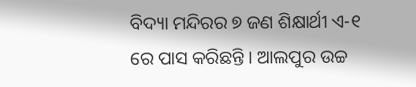ବିଦ୍ୟା ମନ୍ଦିରର ୭ ଜଣ ଶିକ୍ଷାର୍ଥୀ ଏ-୧ ରେ ପାସ କରିଛନ୍ତି । ଆଲପୁର ଉଚ୍ଚ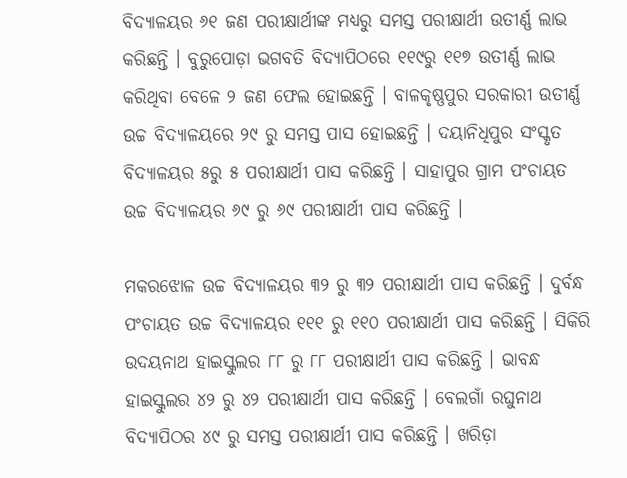ବିଦ୍ୟାଳୟର ୬୧ ଜଣ ପରୀକ୍ଷାର୍ଥୀଙ୍କ ମଧ୍ୟରୁ ସମସ୍ତ ପରୀକ୍ଷାର୍ଥୀ ଉତୀର୍ଣ୍ଣ ଲାଭ କରିଛନ୍ତି । ବୁରୁପୋଡ଼ା ଭଗବତି ବିଦ୍ୟାପିଠରେ ୧୧୯ରୁ ୧୧୭ ଉତୀର୍ଣ୍ଣ ଲାଭ କରିଥିବା ବେଳେ ୨ ଜଣ ଫେଲ ହୋଇଛନ୍ତି । ବାଳକୃଷ୍ଣପୁର ସରକାରୀ ଉତୀର୍ଣ୍ଣ ଉଚ୍ଚ ବିଦ୍ୟାଳୟରେ ୨୯ ରୁ ସମସ୍ତ ପାସ ହୋଇଛନ୍ତି । ଦୟାନିଧିପୁର ସଂସ୍କୃତ ବିଦ୍ୟାଳୟର ୫ରୁ ୫ ପରୀକ୍ଷାର୍ଥୀ ପାସ କରିଛନ୍ତି । ସାହାପୁର ଗ୍ରାମ ପଂଚାୟତ ଉଚ୍ଚ ବିଦ୍ୟାଳୟର ୬୯ ରୁ ୬୯ ପରୀକ୍ଷାର୍ଥୀ ପାସ କରିଛନ୍ତି ।

ମକରଝୋଳ ଉଚ୍ଚ ବିଦ୍ୟାଳୟର ୩୨ ରୁ ୩୨ ପରୀକ୍ଷାର୍ଥୀ ପାସ କରିଛନ୍ତି । ଦୁର୍ବନ୍ଧ ପଂଚାୟତ ଉଚ୍ଚ ବିଦ୍ୟାଳୟର ୧୧୧ ରୁ ୧୧୦ ପରୀକ୍ଷାର୍ଥୀ ପାସ କରିଛନ୍ତି । ସିକିରି ଉଦୟନାଥ ହାଇସ୍କୁଲର ୮୮ ରୁ ୮୮ ପରୀକ୍ଷାର୍ଥୀ ପାସ କରିଛନ୍ତି । ଭାବନ୍ଧ ହାଇସ୍କୁଲର ୪୨ ରୁ ୪୨ ପରୀକ୍ଷାର୍ଥୀ ପାସ କରିଛନ୍ତି । ବେଲଗାଁ ରଘୁନାଥ ବିଦ୍ୟାପିଠର ୪୯ ରୁ ସମସ୍ତ ପରୀକ୍ଷାର୍ଥୀ ପାସ କରିଛନ୍ତି । ଖରିଡ଼ା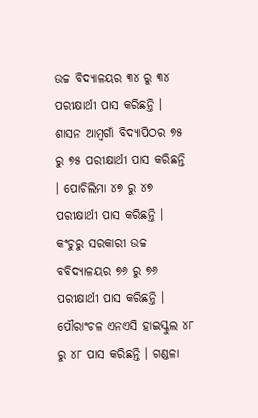ଉଚ୍ଚ ବିଦ୍ୟାଳୟର ୩୪ ରୁ ୩୪ ପରୀକ୍ଷାର୍ଥୀ ପାସ କରିଛନ୍ତି । ଶାସନ ଆମ୍ବଗାଁ ବିଦ୍ୟାପିଠର ୭୫ ରୁ ୭୫ ପରୀକ୍ଷାର୍ଥୀ ପାସ କରିଛନ୍ତି । ପୋଚିଲିମା ୪୭ ରୁ ୪୭ ପରୀକ୍ଷାର୍ଥୀ ପାସ କରିଛନ୍ତି । କଂଚୁରୁ ସରକାରୀ ଉଚ୍ଚ ବବିଦ୍ୟାଳୟର ୭୬ ରୁ ୭୬ ପରୀକ୍ଷାର୍ଥୀ ପାସ କରିଛନ୍ତି । ପୌରାଂଚଳ ଏନଏସି ହାଇସ୍କୁଲ ୪୮ ରୁ ୪୮ ପାସ କରିଛନ୍ତି । ଗଣ୍ଡଳା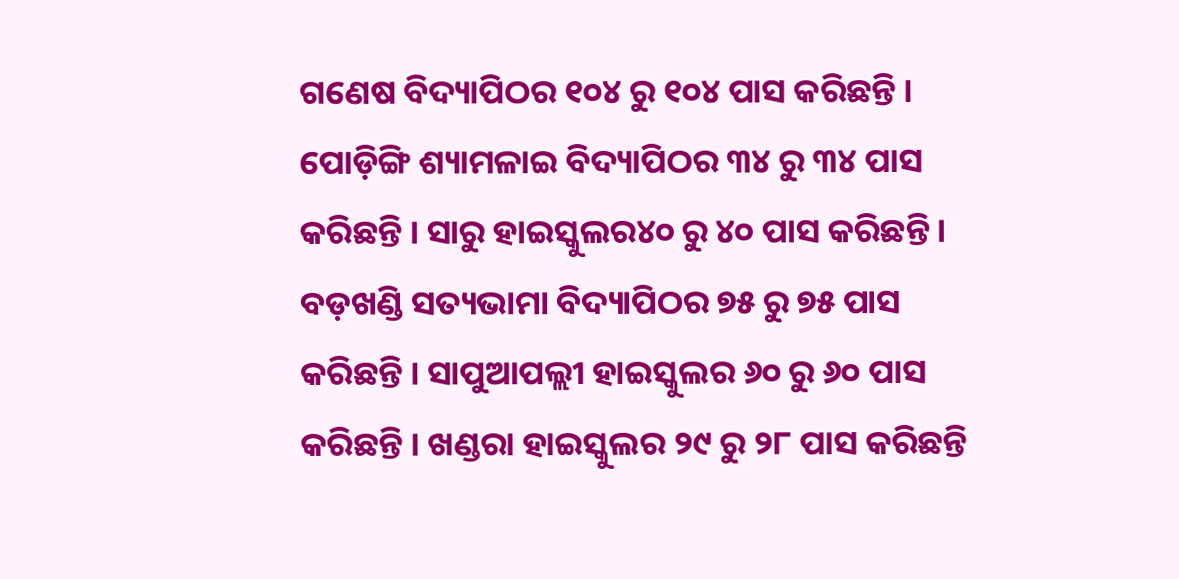ଗଣେଷ ବିଦ୍ୟାପିଠର ୧୦୪ ରୁ ୧୦୪ ପାସ କରିଛନ୍ତି । ପୋଡ଼ିଙ୍ଗି ଶ୍ୟାମଳାଇ ବିଦ୍ୟାପିଠର ୩୪ ରୁ ୩୪ ପାସ କରିଛନ୍ତି । ସାରୁ ହାଇସ୍କୁଲର୪୦ ରୁ ୪୦ ପାସ କରିଛନ୍ତି । ବଡ଼ଖଣ୍ଡି ସତ୍ୟଭାମା ବିଦ୍ୟାପିଠର ୭୫ ରୁ ୭୫ ପାସ କରିଛନ୍ତି । ସାପୁଆପଲ୍ଲୀ ହାଇସ୍କୁଲର ୬୦ ରୁ ୬୦ ପାସ କରିଛନ୍ତି । ଖଣ୍ଡରା ହାଇସ୍କୁଲର ୨୯ ରୁ ୨୮ ପାସ କରିଛନ୍ତି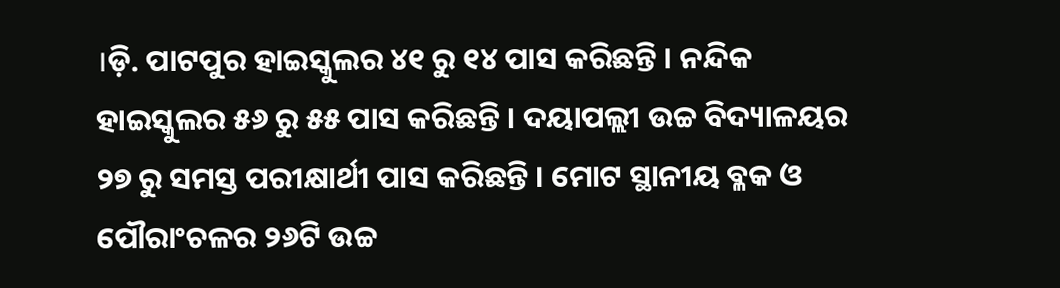।ଡ଼ି. ପାଟପୁର ହାଇସ୍କୁଲର ୪୧ ରୁ ୧୪ ପାସ କରିଛନ୍ତି । ନନ୍ଦିକ ହାଇସ୍କୁଲର ୫୬ ରୁ ୫୫ ପାସ କରିଛନ୍ତି । ଦୟାପଲ୍ଲୀ ଉଚ୍ଚ ବିଦ୍ୟାଳୟର ୨୭ ରୁ ସମସ୍ତ ପରୀକ୍ଷାର୍ଥୀ ପାସ କରିଛନ୍ତି । ମୋଟ ସ୍ଥାନୀୟ ବ୍ଳକ ଓ ପୌରାଂଚଳର ୨୬ଟି ଉଚ୍ଚ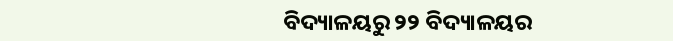ବିଦ୍ୟାଳୟରୁ ୨୨ ବିଦ୍ୟାଳୟର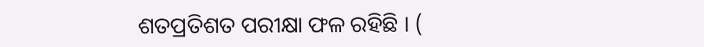ଶତପ୍ରତିଶତ ପରୀକ୍ଷା ଫଳ ରହିଛି । (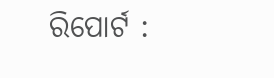ରିପୋର୍ଟ :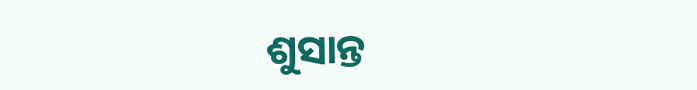ଶୁସାନ୍ତ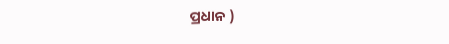ପ୍ରଧାନ )